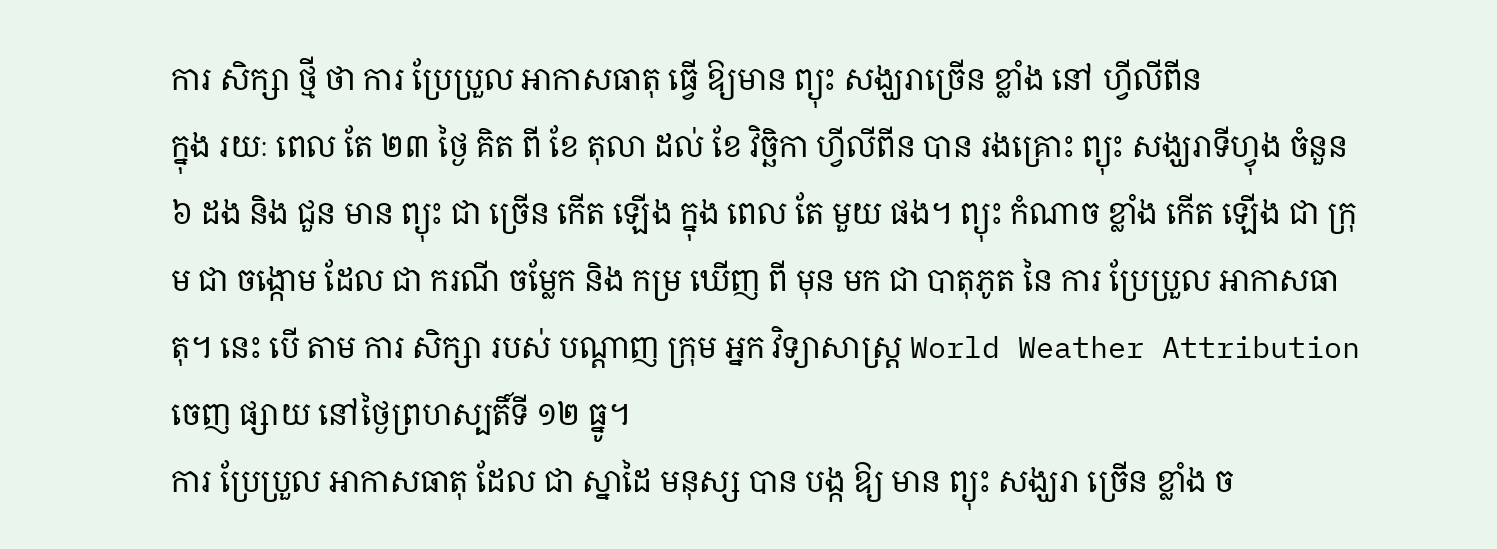ការ សិក្សា ថ្មី ថា ការ ប្រែប្រួល អាកាសធាតុ ធ្វើ ឱ្យមាន ព្យុះ សង្ឃរាច្រើន ខ្លាំង នៅ ហ្វីលីពីន
ក្នុង រយៈ ពេល តែ ២៣ ថ្ងៃ គិត ពី ខែ តុលា ដល់ ខែ វិច្ឆិកា ហ្វីលីពីន បាន រងគ្រោះ ព្យុះ សង្ឃរាទីហ្វុង ចំនួន ៦ ដង និង ជួន មាន ព្យុះ ជា ច្រើន កើត ឡើង ក្នុង ពេល តែ មួយ ផង។ ព្យុះ កំណាច ខ្លាំង កើត ឡើង ជា ក្រុម ជា ចង្កោម ដែល ជា ករណី ចម្លែក និង កម្រ ឃើញ ពី មុន មក ជា បាតុភូត នៃ ការ ប្រែប្រួល អាកាសធាតុ។ នេះ បើ តាម ការ សិក្សា របស់ បណ្តាញ ក្រុម អ្នក វិទ្យាសាស្ត្រ World Weather Attribution ចេញ ផ្សាយ នៅថ្ងៃព្រហស្បតិ៍ទី ១២ ធ្នូ។
ការ ប្រែប្រួល អាកាសធាតុ ដែល ជា ស្នាដៃ មនុស្ស បាន បង្ក ឱ្យ មាន ព្យុះ សង្ឃរា ច្រើន ខ្លាំង ច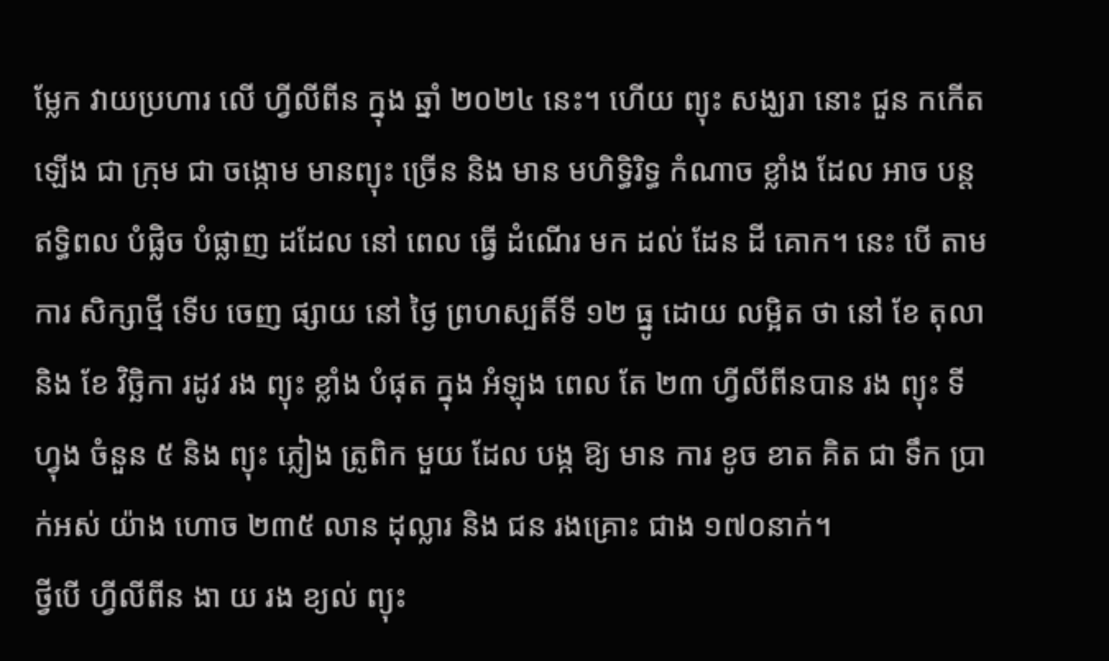ម្លែក វាយប្រហារ លើ ហ្វីលីពីន ក្នុង ឆ្នាំ ២០២៤ នេះ។ ហើយ ព្យុះ សង្ឃរា នោះ ជួន កកើត ឡើង ជា ក្រុម ជា ចង្កោម មានព្យុះ ច្រើន និង មាន មហិទ្ធិរិទ្ធ កំណាច ខ្លាំង ដែល អាច បន្ត ឥទ្ធិពល បំផ្លិច បំផ្លាញ ដដែល នៅ ពេល ធ្វើ ដំណើរ មក ដល់ ដែន ដី គោក។ នេះ បើ តាម ការ សិក្សាថ្មី ទើប ចេញ ផ្សាយ នៅ ថ្ងៃ ព្រហស្បតិ៍ទី ១២ ធ្នូ ដោយ លម្អិត ថា នៅ ខែ តុលា និង ខែ វិច្ឆិកា រដូវ រង ព្យុះ ខ្លាំង បំផុត ក្នុង អំឡុង ពេល តែ ២៣ ហ្វីលីពីនបាន រង ព្យុះ ទីហ្វុង ចំនួន ៥ និង ព្យុះ ភ្លៀង ត្រូពិក មួយ ដែល បង្ក ឱ្យ មាន ការ ខូច ខាត គិត ជា ទឹក ប្រាក់អស់ យ៉ាង ហោច ២៣៥ លាន ដុល្លារ និង ជន រងគ្រោះ ជាង ១៧០នាក់។
ថ្វីបើ ហ្វីលីពីន ងា យ រង ខ្យល់ ព្យុះ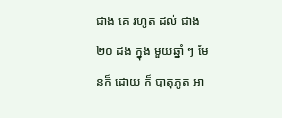ជាង គេ រហូត ដល់ ជាង ២០ ដង ក្នុង មួយឆ្នាំ ៗ មែនក៏ ដោយ ក៏ បាតុភូត អា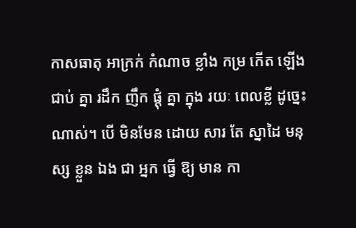កាសធាតុ អាក្រក់ កំណាច ខ្លាំង កម្រ កើត ឡើង ជាប់ គ្នា រដឹក ញឹក ផ្តុំ គ្នា ក្នុង រយៈ ពេលខ្លី ដូច្នេះ ណាស់។ បើ មិនមែន ដោយ សារ តែ ស្នាដៃ មនុស្ស ខ្លួន ឯង ជា អ្នក ធ្វើ ឱ្យ មាន កា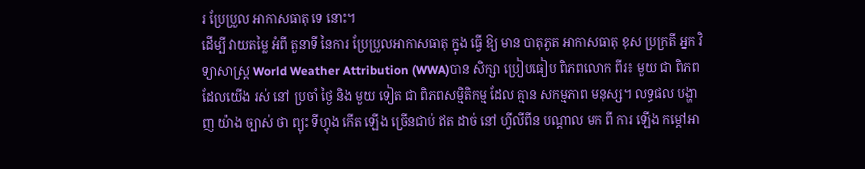រ ប្រែប្រួល អាកាសធាតុ ទេ នោះ។
ដើម្បី វាយតម្លៃ អំពី តួនាទី នៃការ ប្រែប្រួលអាកាសធាតុ ក្នុង ធ្វើ ឱ្យ មាន បាតុភូត អាកាសធាតុ ខុស ប្រក្រតី អ្នក វិទ្យាសាស្ត្រ World Weather Attribution (WWA)បាន សិក្សា ប្រៀបធៀប ពិភពលោក ពីរ៖ មួយ ជា ពិភពដែលយើង រស់ នៅ ប្រចាំ ថ្ងៃ និង មួយ ទៀត ជា ពិភពសម្មិតិកម្ម ដែល គ្មាន សកម្មភាព មនុស្ស។ លទ្ធផល បង្ហាញ យ៉ាង ច្បាស់ ថា ព្យុះ ទីហ្វុង កើត ឡើង ច្រើនជាប់ ឥត ដាច់ នៅ ហ្វីលីពីន បណ្តាល មក ពី ការ ឡើង កម្តៅអា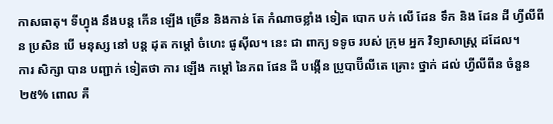កាសធាតុ។ ទីហ្វុង នឹងបន្ត កើន ឡើង ច្រើន និងកាន់ តែ កំណាចខ្លាំង ទៀត បោក បក់ លើ ដែន ទឹក និង ដែន ដី ហ្វីលីពីន ប្រសិន បើ មនុស្ស នៅ បន្ត ដុត កម្តៅ ចំហេះ ផូស៊ីល។ នេះ ជា ពាក្យ ទទូច របស់ ក្រុម អ្នក វិទ្យាសាស្ត្រ ដដែល។
ការ សិក្សា បាន បញ្ជាក់ ទៀតថា ការ ឡើង កម្តៅ នៃភព ផែន ដី បង្កើន ប្រូបាប៊ីលីតេ គ្រោះ ថ្នាក់ ដល់ ហ្វីលីពីន ចំនួន ២៥% ពោល គឺ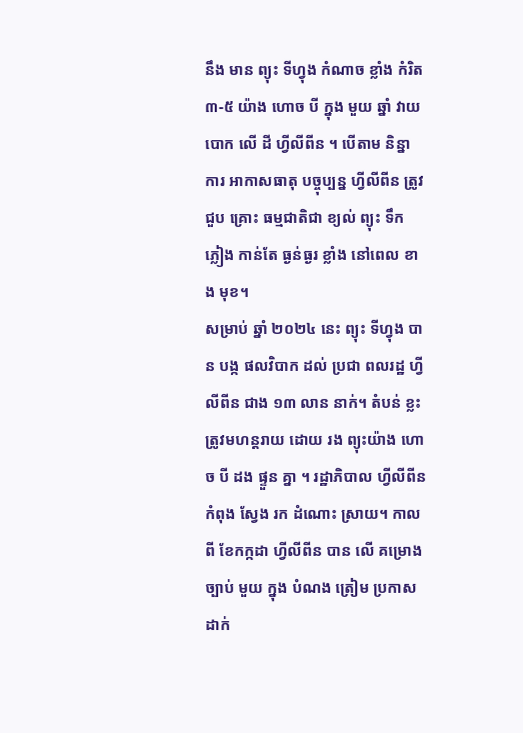នឹង មាន ព្យុះ ទីហ្វុង កំណាច ខ្លាំង កំរិត ៣-៥ យ៉ាង ហោច បី ក្នុង មួយ ឆ្នាំ វាយ បោក លើ ដី ហ្វីលីពីន ។ បើតាម និន្នា ការ អាកាសធាតុ បច្ចុប្បន្ន ហ្វីលីពីន ត្រូវ ជួប គ្រោះ ធម្មជាតិជា ខ្យល់ ព្យុះ ទឹក ភ្លៀង កាន់តែ ធ្ងន់ធ្ងរ ខ្លាំង នៅពេល ខាង មុខ។
សម្រាប់ ឆ្នាំ ២០២៤ នេះ ព្យុះ ទីហ្វុង បាន បង្ក ផលវិបាក ដល់ ប្រជា ពលរដ្ឋ ហ្វីលីពីន ជាង ១៣ លាន នាក់។ តំបន់ ខ្លះ ត្រូវមហន្តរាយ ដោយ រង ព្យុះយ៉ាង ហោច បី ដង ផ្ទួន គ្នា ។ រដ្ឋាភិបាល ហ្វីលីពីន កំពុង ស្វែង រក ដំណោះ ស្រាយ។ កាលពី ខែកក្កដា ហ្វីលីពីន បាន លើ គម្រោង ច្បាប់ មួយ ក្នុង បំណង ត្រៀម ប្រកាស ដាក់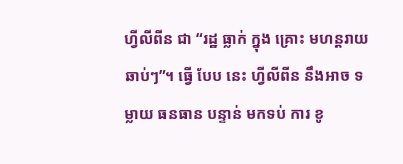ហ្វីលីពីន ជា “រដ្ឋ ធ្លាក់ ក្នុង គ្រោះ មហន្តរាយ ឆាប់ៗ”។ ធ្វើ បែប នេះ ហ្វីលីពីន នឹងអាច ទម្លាយ ធនធាន បន្ទាន់ មកទប់ ការ ខូ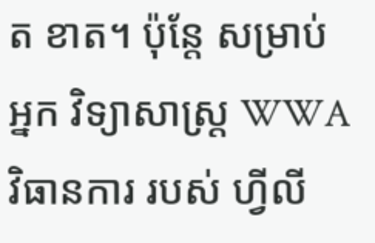ត ខាត។ ប៉ុន្តែ សម្រាប់ អ្នក វិទ្យាសាស្ត្រ WWA វិធានការ របស់ ហ្វីលី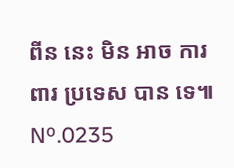ពីន នេះ មិន អាច ការពារ ប្រទេស បាន ទេ៕
Nº.0235